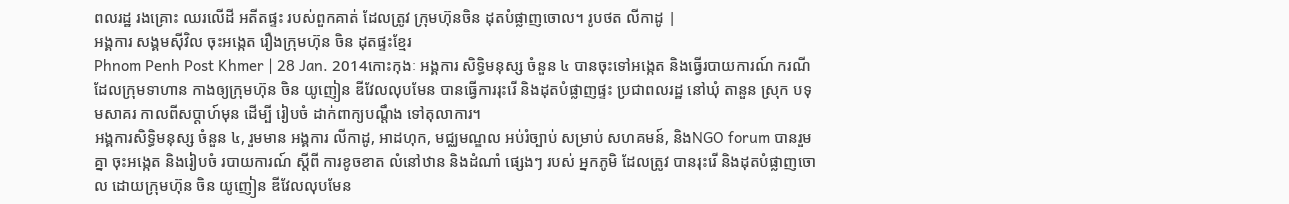ពលរដ្ឋ រងគ្រោះ ឈរលើដី អតីតផ្ទះ របស់ពួកគាត់ ដែលត្រូវ ក្រុមហ៊ុនចិន ដុតបំផ្លាញចោល។ រូបថត លីកាដូ |
អង្គការ សង្គមស៊ីវិល ចុះអង្កេត រឿងក្រុមហ៊ុន ចិន ដុតផ្ទះខ្មែរ
Phnom Penh Post Khmer | 28 Jan. 2014កោះកុងៈ អង្គការ សិទ្ធិមនុស្ស ចំនួន ៤ បានចុះទៅអង្កេត និងធ្វើរបាយការណ៍ ករណី ដែលក្រុមទាហាន កាងឲ្យក្រុមហ៊ុន ចិន យូញៀន ឌីវែលលុបមែន បានធ្វើការរុះរើ និងដុតបំផ្លាញផ្ទះ ប្រជាពលរដ្ឋ នៅឃុំ តានួន ស្រុក បទុមសាគរ កាលពីសប្តាហ៍មុន ដើម្បី រៀបចំ ដាក់ពាក្យបណ្តឹង ទៅតុលាការ។
អង្គការសិទ្ធិមនុស្ស ចំនួន ៤, រួមមាន អង្គការ លីកាដូ, អាដហុក, មជ្ឈមណ្ឌល អប់រំច្បាប់ សម្រាប់ សហគមន៍, និងNGO forum បានរួមគ្នា ចុះអង្កេត និងរៀបចំ របាយការណ៍ ស្តីពី ការខូចខាត លំនៅឋាន និងដំណាំ ផ្សេងៗ របស់ អ្នកភូមិ ដែលត្រូវ បានរុះរើ និងដុតបំផ្លាញចោល ដោយក្រុមហ៊ុន ចិន យូញៀន ឌីវែលលុបមែន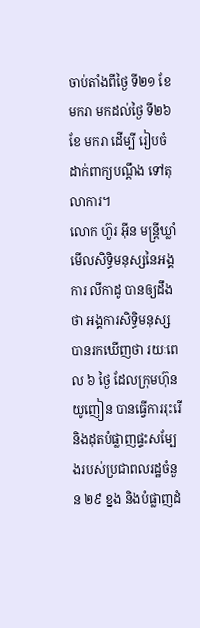ចាប់តាំងពីថ្ងៃ ទី២១ ខែ មករា មកដល់ថ្ងៃ ទី២៦ ខែ មករា ដើម្បី រៀបចំ ដាក់ពាក្យបណ្តឹង ទៅតុលាការ។
លោក ហ៊ួរ អ៊ីន មន្រ្តីឃ្លាំមើលសិទ្ធិមនុស្សនៃអង្គការ លីកាដូ បានឲ្យដឹងថា អង្គការសិទ្ធិមនុស្ស បានរកឃើញថា រយៈពេល ៦ ថ្ងៃ ដែលក្រុមហ៊ុន យូញៀន បានធ្វើការរុះរើ និងដុតបំផ្លាញផ្ទះសម្បែងរបស់ប្រជាពលរដ្ឋចំនួន ២៩ ខ្នង និងបំផ្លាញដំ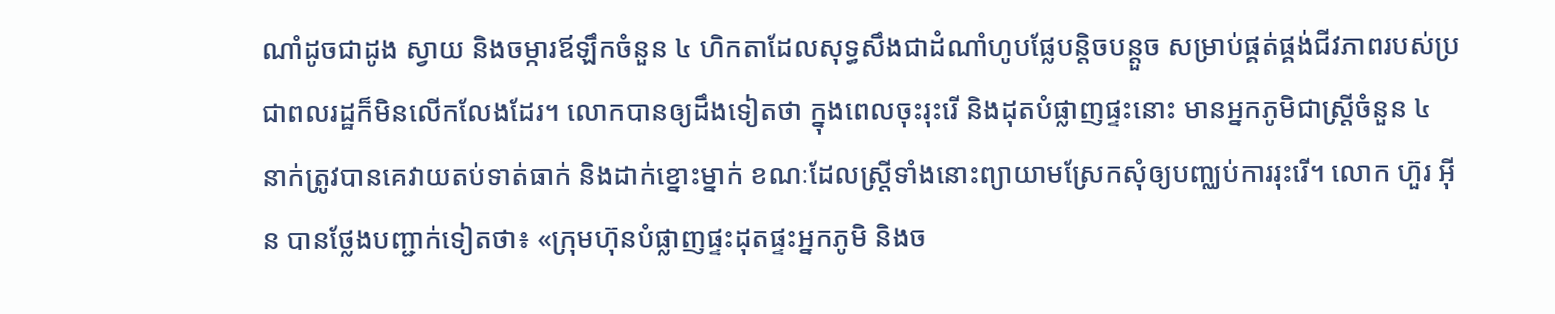ណាំដូចជាដូង ស្វាយ និងចម្ការឪឡឹកចំនួន ៤ ហិកតាដែលសុទ្ធសឹងជាដំណាំហូបផ្លែបន្តិចបន្តួច សម្រាប់ផ្គត់ផ្គង់ជីវភាពរបស់ប្រជាពលរដ្ឋក៏មិនលើកលែងដែរ។ លោកបានឲ្យដឹងទៀតថា ក្នុងពេលចុះរុះរើ និងដុតបំផ្លាញផ្ទះនោះ មានអ្នកភូមិជាស្រ្តីចំនួន ៤ នាក់ត្រូវបានគេវាយតប់ទាត់ធាក់ និងដាក់ខ្នោះម្នាក់ ខណៈដែលស្រ្តីទាំងនោះព្យាយាមស្រែកសុំឲ្យបញ្ឈប់ការរុះរើ។ លោក ហ៊ួរ អ៊ីន បានថ្លែងបញ្ជាក់ទៀតថា៖ «ក្រុមហ៊ុនបំផ្លាញផ្ទះដុតផ្ទះអ្នកភូមិ និងច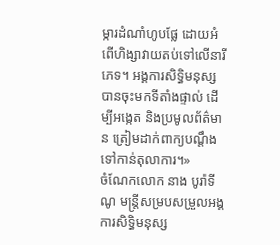ម្ការដំណាំហូបផ្លែ ដោយអំពើហិង្សាវាយតប់ទៅលើនារីភេទ។ អង្គការសិទ្ធិមនុស្សបានចុះមកទីតាំងផ្ទាល់ ដើម្បីអង្កេត និងប្រមូលព័ត៌មាន ត្រៀមដាក់ពាក្យបណ្តឹងទៅកាន់តុលាការ។»
ចំណែកលោក នាង បូរ៉ាទីណូ មន្រ្តីសម្របសម្រួលអង្គការសិទ្ធិមនុស្ស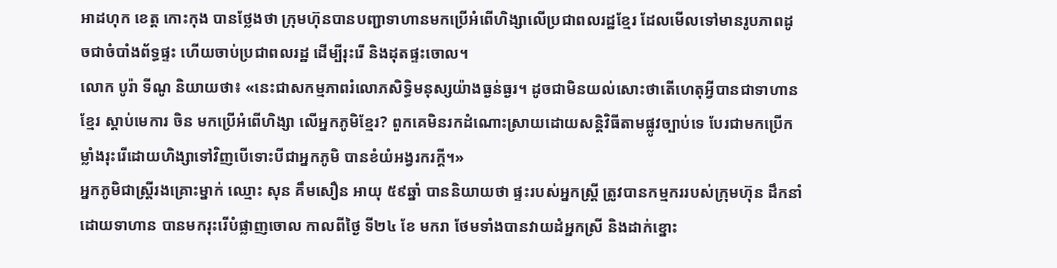អាដហុក ខេត្ត កោះកុង បានថ្លែងថា ក្រុមហ៊ុនបានបញ្ជាទាហានមកប្រើអំពើហិង្សាលើប្រជាពលរដ្ឋខ្មែរ ដែលមើលទៅមានរូបភាពដូចជាចំបាំងព័ទ្ធផ្ទះ ហើយចាប់ប្រជាពលរដ្ឋ ដើម្បីរុះរើ និងដុតផ្ទះចោល។
លោក បូរ៉ា ទីណូ និយាយថា៖ «នេះជាសកម្មភាពរំលោភសិទ្ធិមនុស្សយ៉ាងធ្ងន់ធ្ងរ។ ដូចជាមិនយល់សោះថាតើហេតុអ្វីបានជាទាហានខ្មែរ ស្តាប់មេការ ចិន មកប្រើអំពើហិង្សា លើអ្នកភូមិខ្មែរ? ពួកគេមិនរកដំណោះស្រាយដោយសន្តិវិធីតាមផ្លូវច្បាប់ទេ បែរជាមកប្រើកម្លាំងរុះរើដោយហិង្សាទៅវិញបើទោះបីជាអ្នកភូមិ បានខំយំអង្វរករក្តី។»
អ្នកភូមិជាស្ត្រីរងគ្រោះម្នាក់ ឈ្មោះ សុន គឹមសឿន អាយុ ៥៩ឆ្នាំ បាននិយាយថា ផ្ទះរបស់អ្នកស្រី្ត ត្រូវបានកម្មកររបស់ក្រុមហ៊ុន ដឹកនាំដោយទាហាន បានមករុះរើបំផ្លាញចោល កាលពីថ្ងៃ ទី២៤ ខែ មករា ថែមទាំងបានវាយដំអ្នកស្រី និងដាក់ខ្នោះ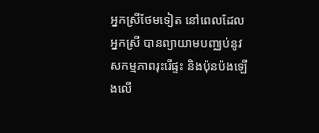អ្នកស្រីថែមទៀត នៅពេលដែលអ្នកស្រី បានព្យាយាមបញ្ឈប់នូវសកម្មភាពរុះរើផ្ទះ និងប៉ុនប៉ងឡើងលើ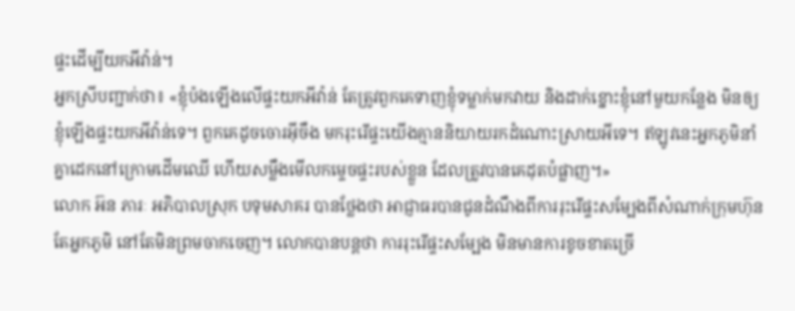ផ្ទះដើម្បីយកអីវ៉ាន់។
អ្នកស្រីបញ្ជាក់ថា៖ «ខ្ញុំប៉ងឡើងលើផ្ទះយកអីវ៉ាន់ តែត្រូវពួកគេទាញខ្ញុំទម្លាក់មកវាយ និងដាក់ខ្នោះខ្ញុំនៅមួយកន្លែង មិនឲ្យខ្ញុំឡើងផ្ទះយកអីវ៉ាន់ទេ។ ពួកគេដូចចោរអ៊ីចឹង មករុះរើផ្ទះយើងគ្មាននិយាយរកដំណោះស្រាយអីទេ។ ឥឡូវនេះអ្នកភូមិនាំគ្នាដេកនៅក្រោមដើមឈើ ហើយសម្លឹងមើលកម្ទេចផ្ទះរបស់ខ្លួន ដែលត្រូវបានគេដុតបំផ្លាញ។»
លោក អ៊ន ភារៈ អភិបាលស្រុក បទុមសាគរ បានថ្លែងថា អាជ្ញាធរបានជូនដំណឹងពីការរុះរើផ្ទះសម្បែងពីសំណាក់ក្រុមហ៊ុន តែអ្នកភូមិ នៅតែមិនព្រមចាកចេញ។ លោកបានបន្តថា ការរុះរើផ្ទះសម្បែង មិនមានការខូចខាតច្រើ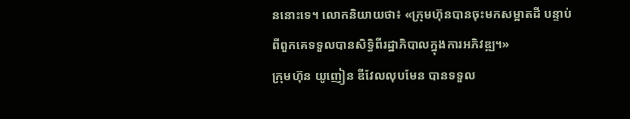ននោះទេ។ លោកនិយាយថា៖ «ក្រុមហ៊ុនបានចុះមកសម្អាតដី បន្ទាប់ពីពួកគេទទួលបានសិទ្ធិពីរដ្ឋាភិបាលក្នុងការអភិវឌ្ឍ។»
ក្រុមហ៊ុន យូញៀន ឌីវែលលុបមែន បានទទួល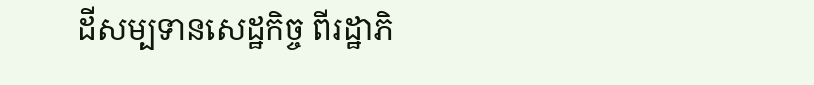ដីសម្បទានសេដ្ឋកិច្ច ពីរដ្ឋាភិ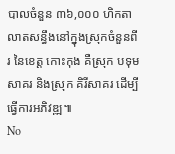បាលចំនួន ៣៦,០០០ ហិកតា លាតសន្ធឹងនៅក្នុងស្រុកចំនួនពីរ នៃខេត្ត កោះកុង គឺស្រុក បទុមសាគរ និងស្រុក គិរីសាគរ ដើម្បីធ្វើការអភិវឌ្ឍ៕
No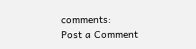comments:
Post a Comment